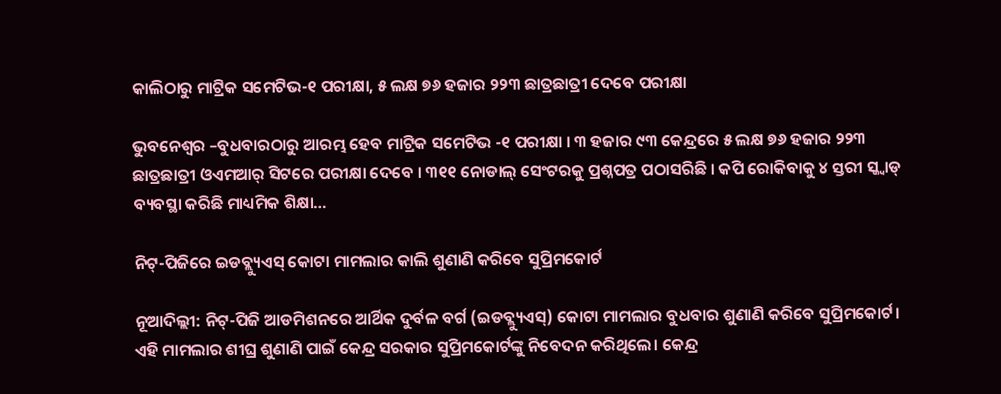କାଲିଠାରୁ ମାଟ୍ରିକ ସମେଟିଭ-୧ ପରୀକ୍ଷା, ୫ ଲକ୍ଷ ୭୬ ହଜାର ୨୨୩ ଛାତ୍ରଛାତ୍ରୀ ଦେବେ ପରୀକ୍ଷା

ଭୁବନେଶ୍ୱର –ବୁଧବାରଠାରୁ ଆରମ୍ଭ ହେବ ମାଟ୍ରିକ ସମେଟିଭ -୧ ପରୀକ୍ଷା । ୩ ହଜାର ୯୩ କେନ୍ଦ୍ରରେ ୫ ଲକ୍ଷ ୭୬ ହଜାର ୨୨୩ ଛାତ୍ରଛାତ୍ରୀ ଓଏମଆର୍ ସିଟରେ ପରୀକ୍ଷା ଦେବେ । ୩୧୧ ନୋଡାଲ୍ ସେଂଟରକୁ ପ୍ରଶ୍ନପତ୍ର ପଠାସରିଛି । କପି ରୋକିବାକୁ ୪ ସ୍ତରୀ ସ୍କ୍ୱାଡ୍ ବ୍ୟବସ୍ଥା କରିଛି ମାଧ୍ୟମିକ ଶିକ୍ଷା…

ନିଟ୍-ପିଜିରେ ଇଡବ୍ଲ୍ୟୁଏସ୍ କୋଟା ମାମଲାର କାଲି ଶୁଣାଣି କରିବେ ସୁପ୍ରିମକୋର୍ଟ

ନୂଆଦିଲ୍ଲୀ: ନିଟ୍-ପିଜି ଆଡମିଶନରେ ଆର୍ଥିକ ଦୁର୍ବଳ ବର୍ଗ (ଇଡବ୍ଲ୍ୟୁଏସ୍) କୋଟା ମାମଲାର ବୁଧବାର ଶୁଣାଣି କରିବେ ସୁପ୍ରିମକୋର୍ଟ। ଏହି ମାମଲାର ଶୀଘ୍ର ଶୁଣାଣି ପାଇଁ କେନ୍ଦ୍ର ସରକାର ସୁପ୍ରିମକୋର୍ଟଙ୍କୁ ନିବେଦନ କରିଥିଲେ। କେନ୍ଦ୍ର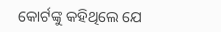କୋର୍ଟଙ୍କୁ କହିଥିଲେ ଯେ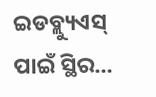ଇଡବ୍ଲ୍ୟୁଏସ୍ ପାଇଁ ସ୍ଥିର…